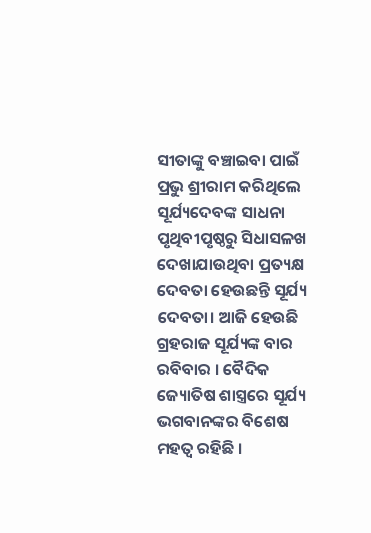ସୀତାଙ୍କୁ ବଞ୍ଚାଇବା ପାଇଁ ପ୍ରଭୁ ଶ୍ରୀରାମ କରିଥିଲେ ସୂର୍ଯ୍ୟଦେବଙ୍କ ସାଧନା
ପୃଥିବୀପୃଷ୍ଠରୁ ସିଧାସଳଖ ଦେଖାଯାଉଥିବା ପ୍ରତ୍ୟକ୍ଷ ଦେବତା ହେଉଛନ୍ତି ସୂର୍ଯ୍ୟ ଦେବତା। ଆଜି ହେଉଛି ଗ୍ରହରାଜ ସୂର୍ଯ୍ୟଙ୍କ ବାର ରବିବାର । ବୈଦିକ ଜ୍ୟୋତିଷ ଶାସ୍ତ୍ରରେ ସୂର୍ଯ୍ୟ ଭଗବାନଙ୍କର ବିଶେଷ ମହତ୍ୱ ରହିଛି ।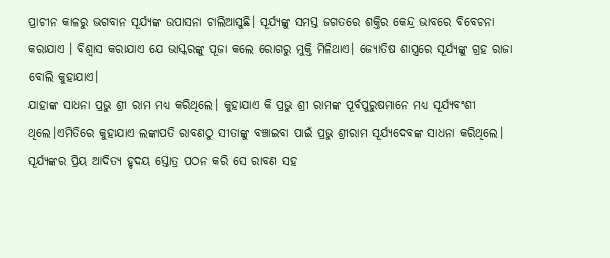ପ୍ରାଚୀନ କାଳରୁ ଭଗବାନ ସୂର୍ଯ୍ୟଙ୍କ ଉପାସନା ଚାଲିଆସୁଛି। ସୂର୍ଯ୍ୟଙ୍କୁ ସମସ୍ତ ଜଗତରେ ଶକ୍ତିର କେନ୍ଦ୍ର ଭାବରେ ବିବେଚନା କରାଯାଏ । ବିଶ୍ୱାସ କରାଯାଏ ଯେ ଭାସ୍କରଙ୍କୁ ପୂଜା କଲେ ରୋଗରୁ ମୁକ୍ତି ମିଳିଥାଏ। ଜ୍ୟୋତିଷ ଶାସ୍ତ୍ରରେ ସୂର୍ଯ୍ୟଙ୍କୁ ଗ୍ରହ ରାଜା ବୋଲି କୁହାଯାଏ।
ଯାହାଙ୍କ ସାଧନା ପ୍ରଭୁ ଶ୍ରୀ ରାମ ମଧ୍ୟ କରିଥିଲେ। କୁହାଯାଏ କି ପ୍ରଭୁ ଶ୍ରୀ ରାମଙ୍କ ପୂର୍ବପୁରୁଷମାନେ ମଧ୍ୟ ସୂର୍ଯ୍ୟବଂଶୀ ଥିଲେ।ଏମିତିରେ କୁହାଯାଏ ଲଙ୍କାପତି ରାବଣଠୁ ସୀତାଙ୍କୁ ବଞ୍ଚାଇବା ପାଇଁ ପ୍ରଭୁ ଶ୍ରୀରାମ ସୂର୍ଯ୍ୟଦେବଙ୍କ ସାଧନା କରିଥିଲେ। ସୂର୍ଯ୍ୟଙ୍କର ପ୍ରିୟ ଆଦିତ୍ୟ ହୃଦୟ ସ୍ତୋତ୍ର ପଠନ କରି ସେ ରାବଣ ସହ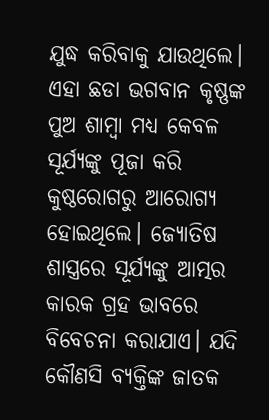ଯୁଦ୍ଧ କରିବାକୁ ଯାଉଥିଲେ। ଏହା ଛଡା ଭଗବାନ କୃଷ୍ଣଙ୍କ ପୁଅ ଶାମ୍ବା ମଧ୍ୟ କେବଳ ସୂର୍ଯ୍ୟଙ୍କୁ ପୂଜା କରି କୁଷ୍ଠରୋଗରୁ ଆରୋଗ୍ୟ ହୋଇଥିଲେ। ଜ୍ୟୋତିଷ ଶାସ୍ତ୍ରରେ ସୂର୍ଯ୍ୟଙ୍କୁ ଆତ୍ମର କାରକ ଗ୍ରହ ଭାବରେ ବିବେଚନା କରାଯାଏ। ଯଦି କୌଣସି ବ୍ୟକ୍ତିଙ୍କ ଜାତକ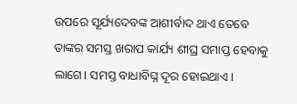ଉପରେ ସୂର୍ଯ୍ୟଦେବଙ୍କ ଆଶୀର୍ବାଦ ଥାଏ ତେବେ ତାଙ୍କର ସମସ୍ତ ଖରାପ କାର୍ଯ୍ୟ ଶୀଘ୍ର ସମାପ୍ତ ହେବାକୁ ଲାଗେ। ସମସ୍ତ ବାଧାବିଘ୍ନ ଦୂର ହୋଇଥାଏ ।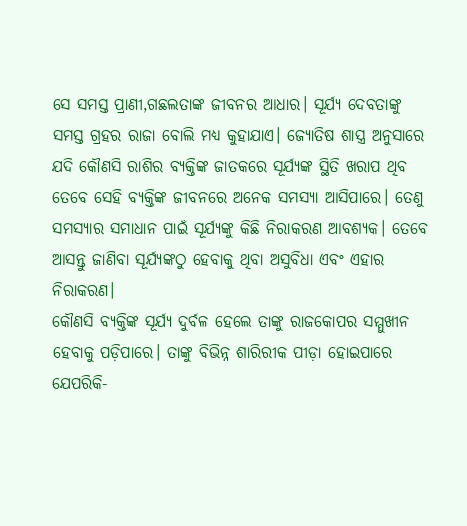ସେ ସମସ୍ତ ପ୍ରାଣୀ,ଗଛଲତାଙ୍କ ଜୀବନର ଆଧାର। ସୂର୍ଯ୍ୟ ଦେବତାଙ୍କୁ ସମସ୍ତ ଗ୍ରହର ରାଜା ବୋଲି ମଧ୍ୟ କୁହାଯାଏ। ଜ୍ୟୋତିଷ ଶାସ୍ତ୍ର ଅନୁସାରେ ଯଦି କୌଣସି ରାଶିର ବ୍ୟକ୍ତିଙ୍କ ଜାତକରେ ସୂର୍ଯ୍ୟଙ୍କ ସ୍ଥିତି ଖରାପ ଥିବ ତେବେ ସେହି ବ୍ୟକ୍ତିଙ୍କ ଜୀବନରେ ଅନେକ ସମସ୍ୟା ଆସିପାରେ। ତେଣୁ ସମସ୍ୟାର ସମାଧାନ ପାଇଁ ସୂର୍ଯ୍ୟଙ୍କୁ କିଛି ନିରାକରଣ ଆବଶ୍ୟକ। ତେବେ ଆସନ୍ତୁ ଜାଣିବା ସୂର୍ଯ୍ୟଙ୍କଠୁ ହେବାକୁ ଥିବା ଅସୁବିଧା ଏବଂ ଏହାର ନିରାକରଣ।
କୌଣସି ବ୍ୟକ୍ତିଙ୍କ ସୂର୍ଯ୍ୟ ଦୁର୍ବଳ ହେଲେ ତାଙ୍କୁ ରାଜକୋପର ସମ୍ମୁଖୀନ ହେବାକୁ ପଡ଼ିପାରେ। ତାଙ୍କୁ ବିଭିନ୍ନ ଶାରିରୀକ ପୀଡ଼ା ହୋଇପାରେ ଯେପରିକି-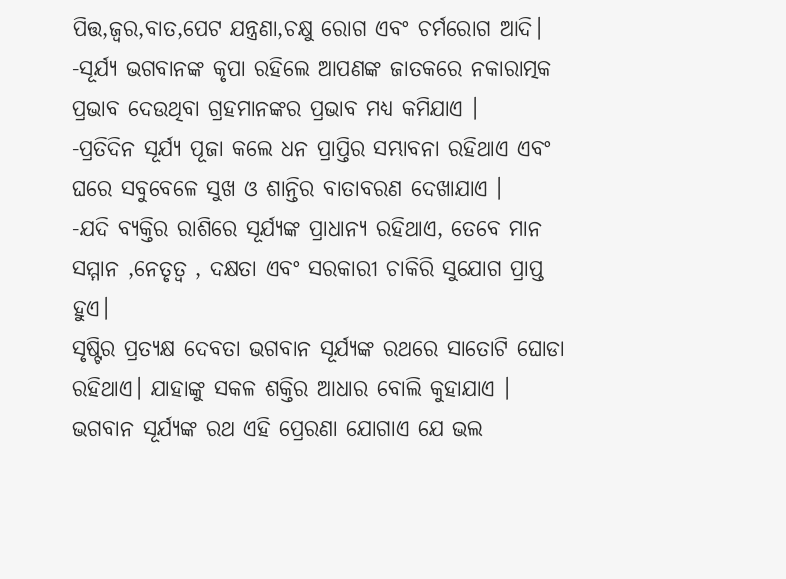ପିତ୍ତ,ଜ୍ବର,ବାତ,ପେଟ ଯନ୍ତ୍ରଣା,ଚକ୍ଷୁ ରୋଗ ଏବଂ ଚର୍ମରୋଗ ଆଦି।
-ସୂର୍ଯ୍ୟ ଭଗବାନଙ୍କ କୃପା ରହିଲେ ଆପଣଙ୍କ ଜାତକରେ ନକାରାତ୍ମକ ପ୍ରଭାବ ଦେଉଥିବା ଗ୍ରହମାନଙ୍କର ପ୍ରଭାବ ମଧ୍ୟ କମିଯାଏ ।
-ପ୍ରତିଦିନ ସୂର୍ଯ୍ୟ ପୂଜା କଲେ ଧନ ପ୍ରାପ୍ତିର ସମ୍ଭାବନା ରହିଥାଏ ଏବଂ ଘରେ ସବୁବେଳେ ସୁଖ ଓ ଶାନ୍ତିର ବାତାବରଣ ଦେଖାଯାଏ ।
-ଯଦି ବ୍ୟକ୍ତିର ରାଶିରେ ସୂର୍ଯ୍ୟଙ୍କ ପ୍ରାଧାନ୍ୟ ରହିଥାଏ, ତେବେ ମାନ ସମ୍ମାନ ,ନେତୃତ୍ୱ , ଦକ୍ଷତା ଏବଂ ସରକାରୀ ଚାକିରି ସୁଯୋଗ ପ୍ରାପ୍ତ ହୁଏ।
ସୃଷ୍ଟିର ପ୍ରତ୍ୟକ୍ଷ ଦେବତା ଭଗବାନ ସୂର୍ଯ୍ୟଙ୍କ ରଥରେ ସାତୋଟି ଘୋଡା ରହିଥାଏ। ଯାହାଙ୍କୁ ସକଳ ଶକ୍ତିର ଆଧାର ବୋଲି କୁହାଯାଏ । ଭଗବାନ ସୂର୍ଯ୍ୟଙ୍କ ରଥ ଏହି ପ୍ରେରଣା ଯୋଗାଏ ଯେ ଭଲ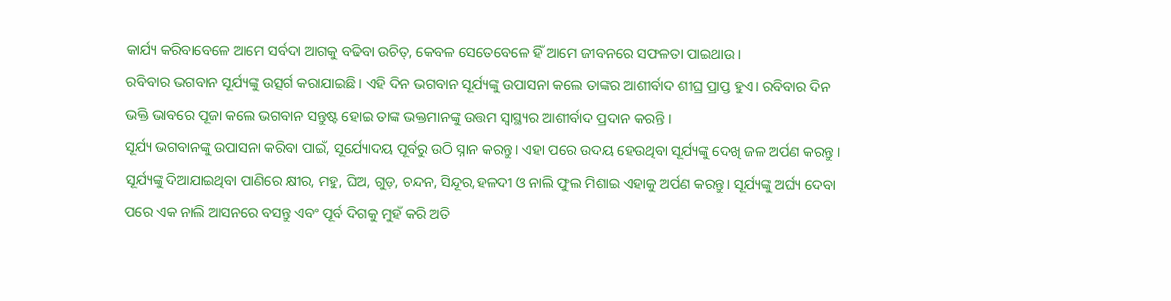କାର୍ଯ୍ୟ କରିବାବେଳେ ଆମେ ସର୍ବଦା ଆଗକୁ ବଢିବା ଉଚିତ୍, କେବଳ ସେତେବେଳେ ହିଁ ଆମେ ଜୀବନରେ ସଫଳତା ପାଇଥାଉ ।
ରବିବାର ଭଗବାନ ସୂର୍ଯ୍ୟଙ୍କୁ ଉତ୍ସର୍ଗ କରାଯାଇଛି। ଏହି ଦିନ ଭଗବାନ ସୂର୍ଯ୍ୟଙ୍କୁ ଉପାସନା କଲେ ତାଙ୍କର ଆଶୀର୍ବାଦ ଶୀଘ୍ର ପ୍ରାପ୍ତ ହୁଏ। ରବିବାର ଦିନ ଭକ୍ତି ଭାବରେ ପୂଜା କଲେ ଭଗବାନ ସନ୍ତୁଷ୍ଟ ହୋଇ ତାଙ୍କ ଭକ୍ତମାନଙ୍କୁ ଉତ୍ତମ ସ୍ୱାସ୍ଥ୍ୟର ଆଶୀର୍ବାଦ ପ୍ରଦାନ କରନ୍ତି ।
ସୂର୍ଯ୍ୟ ଭଗବାନଙ୍କୁ ଉପାସନା କରିବା ପାଇଁ, ସୂର୍ଯ୍ୟୋଦୟ ପୂର୍ବରୁ ଉଠି ସ୍ନାନ କରନ୍ତୁ। ଏହା ପରେ ଉଦୟ ହେଉଥିବା ସୂର୍ଯ୍ୟଙ୍କୁ ଦେଖି ଜଳ ଅର୍ପଣ କରନ୍ତୁ । ସୂର୍ଯ୍ୟଙ୍କୁ ଦିଆଯାଇଥିବା ପାଣିରେ କ୍ଷୀର, ମହୁ, ଘିଅ, ଗୁଡ଼, ଚନ୍ଦନ, ସିନ୍ଦୂର,ହଳଦୀ ଓ ନାଲି ଫୁଲ ମିଶାଇ ଏହାକୁ ଅର୍ପଣ କରନ୍ତୁ। ସୂର୍ଯ୍ୟଙ୍କୁ ଅର୍ଘ୍ୟ ଦେବା ପରେ ଏକ ନାଲି ଆସନରେ ବସନ୍ତୁ ଏବଂ ପୂର୍ବ ଦିଗକୁ ମୁହଁ କରି ଅତି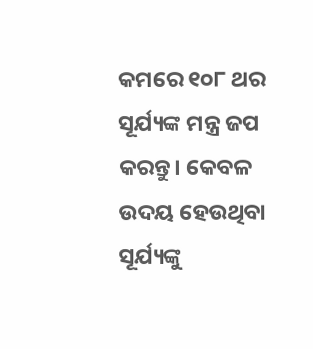କମରେ ୧୦୮ ଥର ସୂର୍ଯ୍ୟଙ୍କ ମନ୍ତ୍ର ଜପ କରନ୍ତୁ। କେବଳ ଉଦୟ ହେଉଥିବା ସୂର୍ଯ୍ୟଙ୍କୁ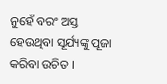ନୁହେଁ ବରଂ ଅସ୍ତ ହେଉଥିବା ସୂର୍ଯ୍ୟଙ୍କୁ ପୂଜା କରିବା ଉଚିତ ।